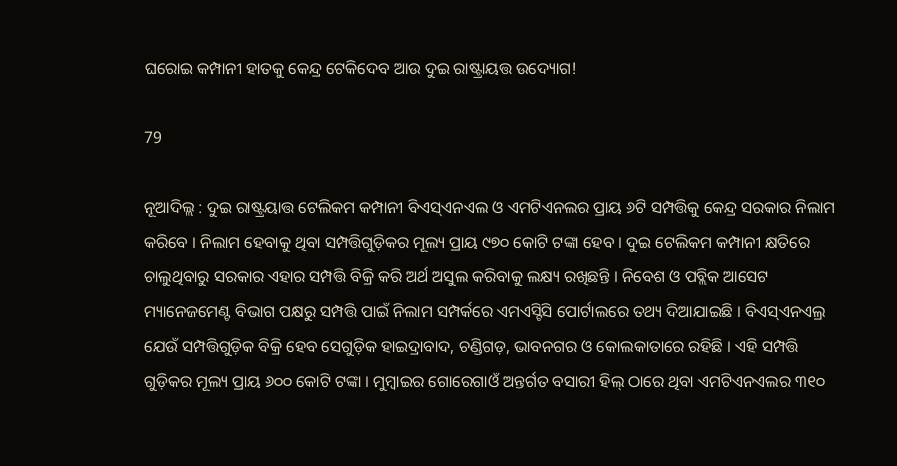ଘରୋଇ କମ୍ପାନୀ ହାତକୁ କେନ୍ଦ୍ର ଟେକିଦେବ ଆଉ ଦୁଇ ରାଷ୍ଟ୍ରାୟତ୍ତ ଉଦ୍ୟୋଗ!

79

ନୂଆଦିଲ୍ଲ : ଦୁଇ ରାଷ୍ଟ୍ରୟାତ୍ତ ଟେଲିକମ କମ୍ପାନୀ ବିଏସ୍ଏନଏଲ ଓ ଏମଟିଏନଲର ପ୍ରାୟ ୬ଟି ସମ୍ପତ୍ତିକୁ କେନ୍ଦ୍ର ସରକାର ନିଲାମ କରିବେ । ନିଲାମ ହେବାକୁ ଥିବା ସମ୍ପତ୍ତିଗୁଡ଼ିକର ମୂଲ୍ୟ ପ୍ରାୟ ୯୭୦ କୋଟି ଟଙ୍କା ହେବ । ଦୁଇ ଟେଲିକମ କମ୍ପାନୀ କ୍ଷତିରେ ଚାଲୁଥିବାରୁ ସରକାର ଏହାର ସମ୍ପତ୍ତି ବିକ୍ରି କରି ଅର୍ଥ ଅସୁଲ କରିବାକୁ ଲକ୍ଷ୍ୟ ରଖିଛନ୍ତି । ନିବେଶ ଓ ପବ୍ଲିକ ଆସେଟ ମ୍ୟାନେଜମେଣ୍ଟ ବିଭାଗ ପକ୍ଷରୁ ସମ୍ପତ୍ତି ପାଇଁ ନିଲାମ ସମ୍ପର୍କରେ ଏମଏସ୍ଟିସି ପୋର୍ଟାଲରେ ତଥ୍ୟ ଦିଆଯାଇଛି । ବିଏସ୍ଏନଏଲ୍ର ଯେଉଁ ସମ୍ପତ୍ତିଗୁଡ଼ିକ ବିକ୍ରି ହେବ ସେଗୁଡ଼ିକ ହାଇଦ୍ରାବାଦ, ଚଣ୍ଡିଗଡ଼, ଭାବନଗର ଓ କୋଲକାତାରେ ରହିଛି । ଏହି ସମ୍ପତ୍ତି ଗୁଡ଼ିକର ମୂଲ୍ୟ ପ୍ରାୟ ୬୦୦ କୋଟି ଟଙ୍କା । ମୁମ୍ବାଇର ଗୋରେଗାଓଁ ଅନ୍ତର୍ଗତ ବସାରୀ ହିଲ୍ ଠାରେ ଥିବା ଏମଟିଏନଏଲର ୩୧୦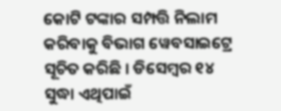କୋଟି ଟଙ୍କାର ସମ୍ପତ୍ତି ନିଲାମ କରିବାକୁ ବିଭାଗ ୱେବସାଇଟ୍ରେ ସୂଚିତ କରିଛି । ଡିସେମ୍ବର ୧୪ ସୁଦ୍ଧା ଏଥିପାଇଁ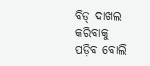ବିଡ୍ ଦାଖଲ କରିବାକୁ ପଡ଼ିବ ବୋଲି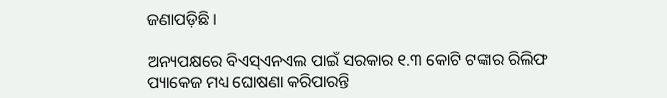ଜଣାପଡ଼ିଛି ।

ଅନ୍ୟପକ୍ଷରେ ବିଏସ୍ଏନଏଲ ପାଇଁ ସରକାର ୧.୩ କୋଟି ଟଙ୍କାର ରିଲିଫ ପ୍ୟାକେଜ ମଧ୍ୟ ଘୋଷଣା କରିପାରନ୍ତି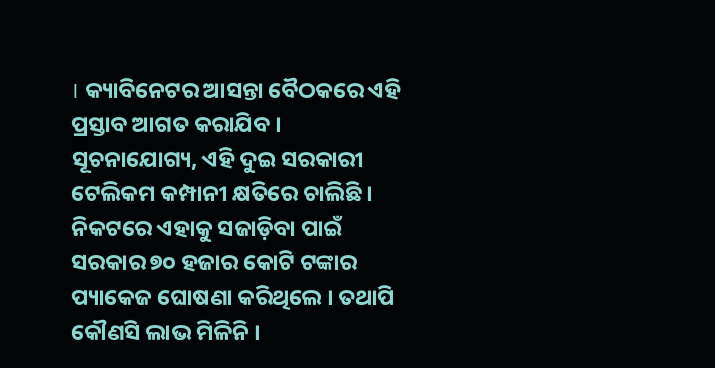। କ୍ୟାବିନେଟର ଆସନ୍ତା ବୈଠକରେ ଏହି ପ୍ରସ୍ତାବ ଆଗତ କରାଯିବ । ସୂଚନାଯୋଗ୍ୟ, ଏହି ଦୁଇ ସରକାରୀ ଟେଲିକମ କମ୍ପାନୀ କ୍ଷତିରେ ଚାଲିଛି । ନିକଟରେ ଏହାକୁ ସଜାଡ଼ିବା ପାଇଁ ସରକାର ୭୦ ହଜାର କୋଟି ଟଙ୍କାର ପ୍ୟାକେଜ ଘୋଷଣା କରିଥିଲେ । ତଥାପି କୌଣସି ଲାଭ ମିଳିନି ।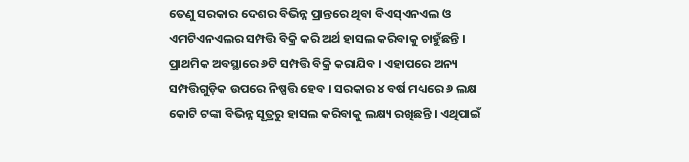ତେଣୁ ସରକାର ଦେଶର ବିଭିନ୍ନ ପ୍ରାନ୍ତରେ ଥିବା ବିଏସ୍ଏନଏଲ ଓ ଏମଟିଏନଏଲର ସମ୍ପତ୍ତି ବିକ୍ରି କରି ଅର୍ଥ ହାସଲ କରିବାକୁ ଚାହୁଁଛନ୍ତି । ପ୍ରାଥମିକ ଅବସ୍ଥାରେ ୬ଟି ସମ୍ପତ୍ତି ବିକ୍ରି କରାଯିବ । ଏହାପରେ ଅନ୍ୟ ସମ୍ପତ୍ତିଗୁଡ଼ିକ ଉପରେ ନିଷ୍ପତ୍ତି ହେବ । ସରକାର ୪ ବର୍ଷ ମଧ୍ୟରେ ୬ ଲକ୍ଷ କୋଟି ଟଙ୍କା ବିଭିନ୍ନ ସୂତ୍ରରୁ ହାସଲ କରିବାକୁ ଲକ୍ଷ୍ୟ ରଖିଛନ୍ତି । ଏଥିପାଇଁ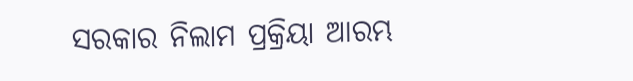ସରକାର ନିଲାମ ପ୍ରକ୍ରିୟା ଆରମ୍ଭ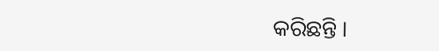କରିଛନ୍ତି ।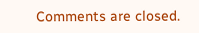Comments are closed.